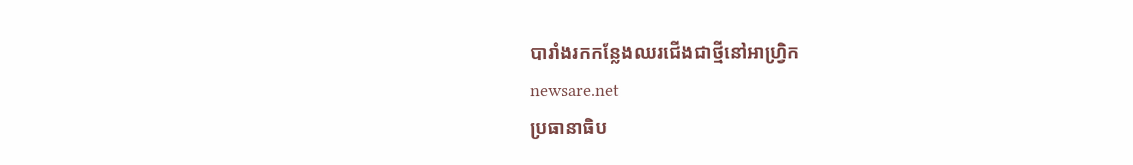បារាំងរកកន្លែងឈរជើងជាថ្មីនៅអាហ្វ្រិក
newsare.net
ប្រធានាធិប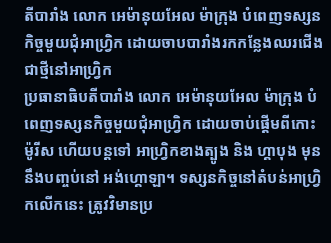តីបារាំង លោក អេម៉ានុយអែល ម៉ាក្រុង បំពេញទស្សនកិច្ចមួយជុំអាហ្វ្រិក ដោយចាបបារាំងរកកន្លែងឈរជើងជាថ្មីនៅអាហ្វ្រិក
ប្រធានាធិបតីបារាំង លោក អេម៉ានុយអែល ម៉ាក្រុង បំពេញទស្សនកិច្ចមួយជុំអាហ្វ្រិក ដោយចាប់ផ្តើមពីកោះ ម៉ូរីស ហើយបន្តទៅ អាហ្វ្រិកខាងត្បូង និង ហ្គាបុង មុននឹងបញ្ចប់នៅ អង់ហ្គោឡា។ ទស្សនកិច្ចនៅតំបន់អាហ្វ្រិកលើកនេះ ត្រូវវិមានប្រ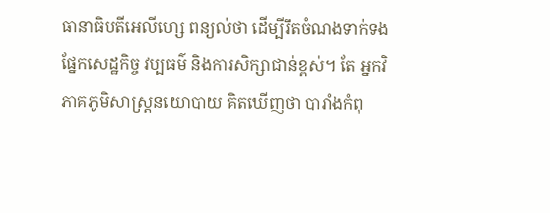ធានាធិបតីអេលីហ្សេ ពន្យល់ថា ដើម្បីរឹតចំណងទាក់ទងផ្នែកសេដ្ឋកិច្ច វប្បធម៌ និងការសិក្សាជាន់ខ្ពស់។ តែ អ្នកវិភាគភូមិសាស្ត្រនយោបាយ គិតឃើញថា បារាំងកំពុ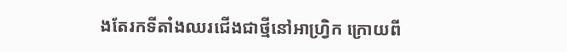ងតែរកទីតាំងឈរជើងជាថ្មីនៅអាហ្វ្រិក ក្រោយពី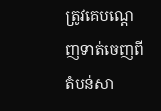ត្រូវគេបណ្តេញទាត់ចេញពីតំបន់សា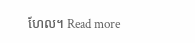ហែល។ Read more